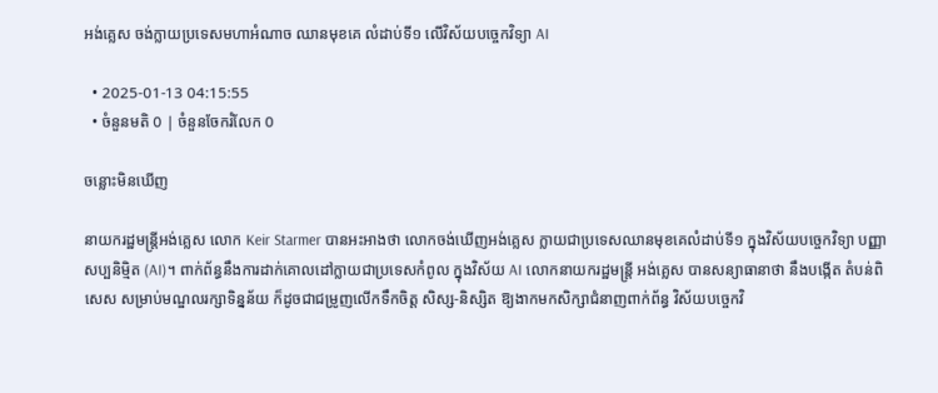អង់គ្លេស ចង់ក្លាយប្រទេសមហាអំណាច ឈានមុខគេ លំដាប់ទី១ លើវិស័យបច្ចេកវិទ្យា AI

  • 2025-01-13 04:15:55
  • ចំនួនមតិ 0 | ចំនួនចែករំលែក 0

ចន្លោះមិនឃើញ

នាយករដ្ឋមន្រ្តីអង់គ្លេស លោក Keir Starmer បានអះអាងថា លោកចង់ឃើញអង់គ្លេស ក្លាយជាប្រទេសឈានមុខគេលំដាប់ទី១ ក្នុងវិស័យបច្ចេកវិទ្យា បញ្ញា សប្បនិម្មិត (AI)។ ពាក់ព័ន្ធនឹងការដាក់គោលដៅក្លាយជាប្រទេសកំពូល ក្នុងវិស័យ AI លោកនាយករដ្ឋមន្រ្តី អង់គ្លេស បានសន្យាធានាថា នឹងបង្កើត តំបន់ពិសេស សម្រាប់មណ្ឌលរក្សាទិន្នន័យ ក៏ដូចជាជម្រូញលើកទឹកចិត្ត សិស្ស-និស្សិត ឱ្យងាកមកសិក្សាជំនាញពាក់ព័ន្ធ វិស័យបច្ចេកវិ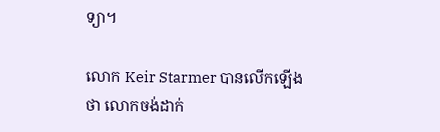ទ្យា។

លោក Keir Starmer បានលើកឡើងថា លោកចង់ដាក់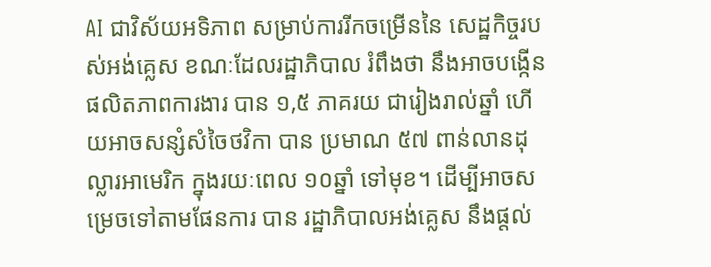AI ជាវិស័យអទិភាព សម្រាប់ការរីកចម្រើននៃ សេដ្ឋកិច្ចរបស់អង់គ្លេស ខណៈដែលរដ្ឋាភិបាល រំពឹងថា នឹងអាចបង្កើនផលិតភាពការងារ បាន ១,៥ ភាគរយ ជារៀងរាល់ឆ្នាំ ហើយអាចសន្សំសំចៃថវិកា បាន ប្រមាណ ៥៧ ពាន់លានដុល្លារអាមេរិក ក្នុងរយៈពេល ១០ឆ្នាំ ទៅមុខ។ ដើម្បីអាចសម្រេចទៅតាមផែនការ បាន រដ្ឋាភិបាលអង់គ្លេស នឹងផ្តល់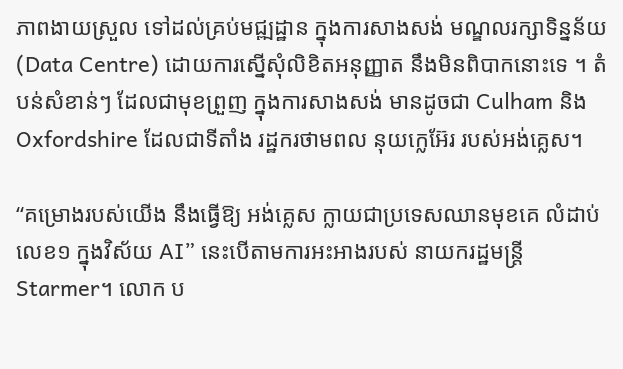ភាពងាយស្រួល ទៅដល់គ្រប់មជ្ឍដ្ឋាន ក្នុងការសាងសង់ មណ្ឌលរក្សាទិន្នន័យ (Data Centre) ដោយការស្នើសុំលិខិតអនុញ្ញាត នឹងមិនពិបាកនោះទេ ។ តំបន់សំខាន់ៗ ដែលជាមុខព្រួញ ក្នុងការសាងសង់ មានដូចជា Culham និង Oxfordshire ដែលជាទីតាំង រដ្ឋករថាមពល នុយក្លេអ៊ែរ របស់អង់គ្លេស។

“គម្រោងរបស់យើង នឹងធ្វើឱ្យ អង់គ្លេស ក្លាយជាប្រទេសឈានមុខគេ លំដាប់លេខ១ ក្នុងវិស័យ AI” នេះបើតាមការអះអាងរបស់ នាយករដ្ឋមន្រ្តី Starmer។ លោក ប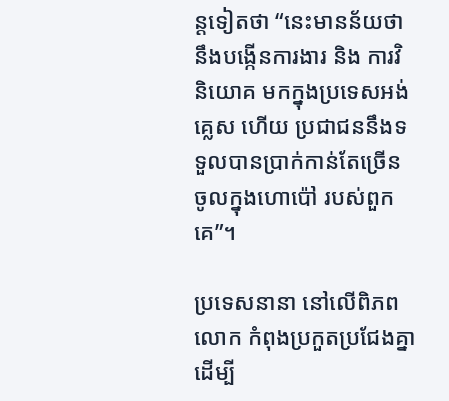ន្តទៀតថា “នេះមានន័យថា នឹងបង្កើនការងារ និង ការវិនិយោគ មកក្នុងប្រទេសអង់គ្លេស ហើយ ប្រជាជននឹងទទួលបានប្រាក់កាន់តែច្រើន ចូលក្នុងហោប៉ៅ របស់ពួកគេ”។

ប្រទេសនានា នៅលើពិភពលោក កំពុងប្រកួតប្រជែងគ្នា ដើម្បី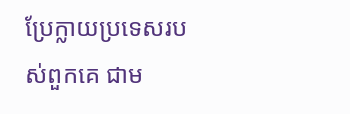ប្រែក្លាយប្រទេសរបស់ពួកគេ ជាម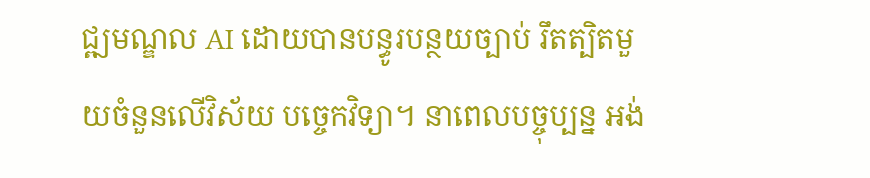ជ្ឍមណ្ឌល AI ដោយបានបន្ធូរបន្ថយច្បាប់ រឹតត្បិតមួយចំនួនលើវិស័យ បច្ចេកវិទ្យា។ នាពេលបច្ចុប្បន្ន អង់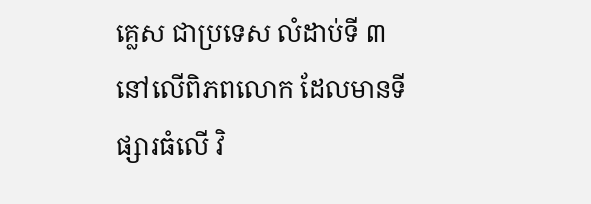គ្លេស ជាប្រទេស លំដាប់ទី ៣ នៅលើពិភពលោក ដែលមានទីផ្សារធំលើ វិ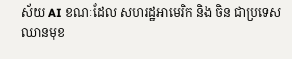ស័យ AI ខណៈដែល សហរដ្ឋអាមេរិក និង ចិន ជាប្រទេសឈានមុខ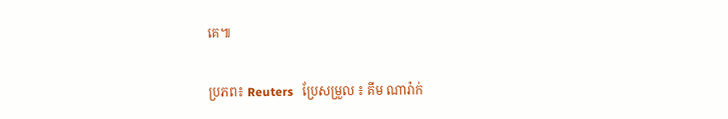គេ៕

ប្រភព៖ Reuters   ប្រែសម្រួល ៖ គីម ណារ៉ាក់